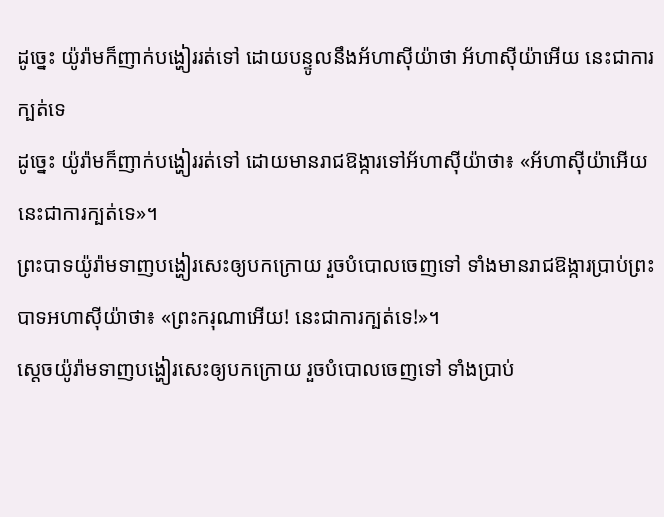ដូច្នេះ យ៉ូរ៉ាមក៏ញាក់បង្ហៀររត់ទៅ ដោយបន្ទូលនឹងអ័ហាស៊ីយ៉ាថា អ័ហាស៊ីយ៉ាអើយ នេះជាការក្បត់ទេ
ដូច្នេះ យ៉ូរ៉ាមក៏ញាក់បង្ហៀររត់ទៅ ដោយមានរាជឱង្ការទៅអ័ហាស៊ីយ៉ាថា៖ «អ័ហាស៊ីយ៉ាអើយ នេះជាការក្បត់ទេ»។
ព្រះបាទយ៉ូរ៉ាមទាញបង្ហៀរសេះឲ្យបកក្រោយ រួចបំបោលចេញទៅ ទាំងមានរាជឱង្ការប្រាប់ព្រះបាទអហាស៊ីយ៉ាថា៖ «ព្រះករុណាអើយ! នេះជាការក្បត់ទេ!»។
ស្តេចយ៉ូរ៉ាមទាញបង្ហៀរសេះឲ្យបកក្រោយ រួចបំបោលចេញទៅ ទាំងប្រាប់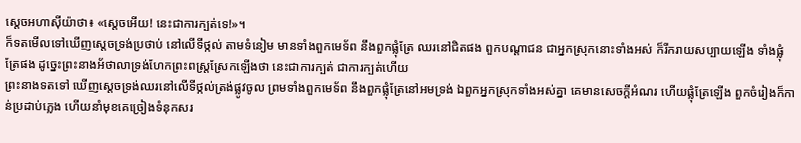ស្តេចអហាស៊ីយ៉ាថា៖ «ស្តេចអើយ! នេះជាការក្បត់ទេ!»។
ក៏ទតមើលទៅឃើញស្តេចទ្រង់ប្រថាប់ នៅលើទីថ្កល់ តាមទំនៀម មានទាំងពួកមេទ័ព នឹងពួកផ្លុំត្រែ ឈរនៅជិតផង ពួកបណ្តាជន ជាអ្នកស្រុកនោះទាំងអស់ ក៏រីករាយសប្បាយឡើង ទាំងផ្លុំត្រែផង ដូច្នេះព្រះនាងអ័ថាលាទ្រង់ហែកព្រះពស្រ្តស្រែកឡើងថា នេះជាការក្បត់ ជាការក្បត់ហើយ
ព្រះនាងទតទៅ ឃើញស្តេចទ្រង់ឈរនៅលើទីថ្កល់ត្រង់ផ្លូវចូល ព្រមទាំងពួកមេទ័ព នឹងពួកផ្លុំត្រែនៅអមទ្រង់ ឯពួកអ្នកស្រុកទាំងអស់គ្នា គេមានសេចក្ដីអំណរ ហើយផ្លុំត្រែឡើង ពួកចំរៀងក៏កាន់ប្រដាប់ភ្លេង ហើយនាំមុខគេច្រៀងទំនុកសរ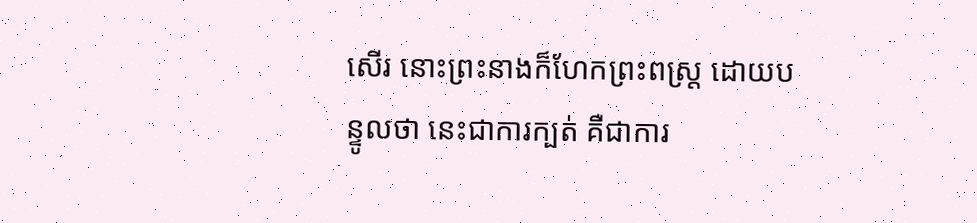សើរ នោះព្រះនាងក៏ហែកព្រះពស្ត្រ ដោយបន្ទូលថា នេះជាការក្បត់ គឺជាការ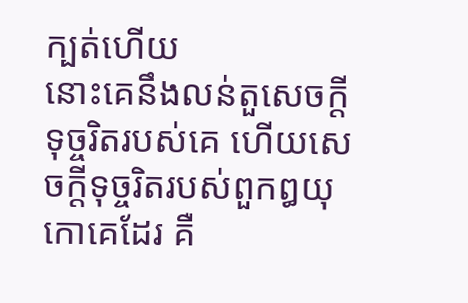ក្បត់ហើយ
នោះគេនឹងលន់តួសេចក្ដីទុច្ចរិតរបស់គេ ហើយសេចក្ដីទុច្ចរិតរបស់ពួកឰយុកោគេដែរ គឺ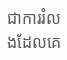ជាការរំលងដែលគេ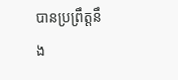បានប្រព្រឹត្តនឹង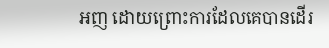អញ ដោយព្រោះការដែលគេបានដើរ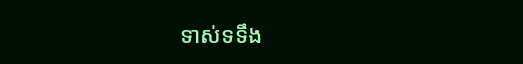ទាស់ទទឹង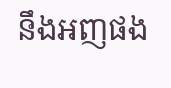នឹងអញផង